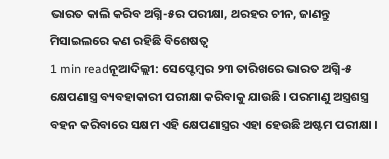ଭାରତ କାଲି କରିବ ଅଗ୍ନି-୫ର ପରୀକ୍ଷା, ଥରହର ଚୀନ, ଜାଣନ୍ତୁ ମିସାଇଲରେ କଣ ରହିଛି ବିଶେଷତ୍ୱ
1 min readନୂଆଦିଲ୍ଲୀ: ସେପ୍ଟେମ୍ବର ୨୩ ତାରିଖରେ ଭାରତ ଅଗ୍ନି-୫ କ୍ଷେପଣାସ୍ତ୍ର ବ୍ୟବହାକାରୀ ପରୀକ୍ଷା କରିବାକୁ ଯାଉଛି । ପରମାଣୁ ଅସ୍ତ୍ରଶସ୍ତ୍ର ବହନ କରିବାରେ ସକ୍ଷମ ଏହି କ୍ଷେପଣାସ୍ତ୍ରର ଏହା ହେଉଛି ଅଷ୍ଟମ ପରୀକ୍ଷା ।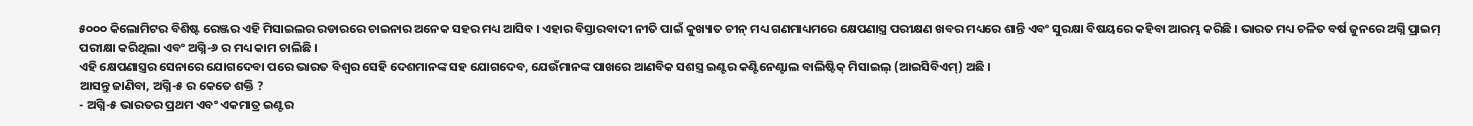୫୦୦୦ କିଲୋମିଟର ବିଶିଷ୍ଟ ରେଞ୍ଜର ଏହି ମିସାଇଲର ରଡାରରେ ଚାଇନାର ଅନେକ ସହର ମଧ୍ୟ ଆସିବ । ଏହାର ବିସ୍ତାରବାଦୀ ନୀତି ପାଇଁ କୁଖ୍ୟାତ ଚୀନ୍ ମଧ୍ୟ ଗଣମାଧ୍ୟମରେ କ୍ଷେପଣାସ୍ତ୍ର ପରୀକ୍ଷଣ ଖବର ମଧ୍ୟରେ ଶାନ୍ତି ଏବଂ ସୁରକ୍ଷା ବିଷୟରେ କହିବା ଆରମ୍ଭ କରିଛି । ଭାରତ ମଧ୍ୟ ଚଳିତ ବର୍ଷ ଜୁନରେ ଅଗ୍ନି ପ୍ରାଇମ୍ ପରୀକ୍ଷା କରିଥିଲା ଏବଂ ଅଗ୍ନି-୬ ର ମଧ୍ୟ କାମ ଚାଲିଛି ।
ଏହି କ୍ଷେପଣାସ୍ତ୍ରର ସେନାରେ ଯୋଗଦେବା ପରେ ଭାରତ ବିଶ୍ୱର ସେହି ଦେଶମାନଙ୍କ ସହ ଯୋଗଦେବ, ଯେଉଁମାନଙ୍କ ପାଖରେ ଆଣବିକ ସଶସ୍ତ୍ର ଇଣ୍ଟର କଣ୍ଟିନେଣ୍ଟାଲ ବାଲିଷ୍ଟିକ୍ ମିସାଇଲ୍ (ଆଇସିବିଏମ୍) ଅଛି ।
ଆସନ୍ତୁ ଜାଣିବା, ଅଗ୍ନି-୫ ର କେତେ ଶକ୍ତି ?
- ଅଗ୍ନି-୫ ଭାରତର ପ୍ରଥମ ଏବଂ ଏକମାତ୍ର ଇଣ୍ଟର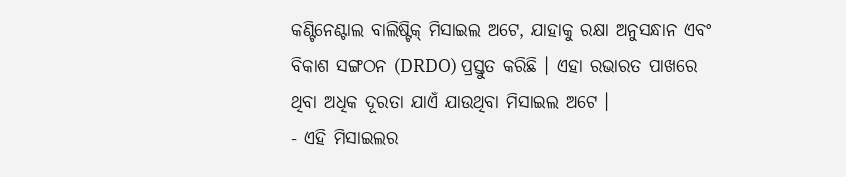କଣ୍ଟିନେଣ୍ଟାଲ ବାଲିଷ୍ଟିକ୍ ମିସାଇଲ ଅଟେ, ଯାହାକୁ ରକ୍ଷା ଅନୁସନ୍ଧାନ ଏବଂ ବିକାଶ ସଙ୍ଗଠନ (DRDO) ପ୍ରସ୍ତୁତ କରିଛି । ଏହା ରଭାରତ ପାଖରେ ଥିବା ଅଧିକ ଦୂରତା ଯାଏଁ ଯାଉଥିବା ମିସାଇଲ ଅଟେ ।
- ଏହି ମିସାଇଲର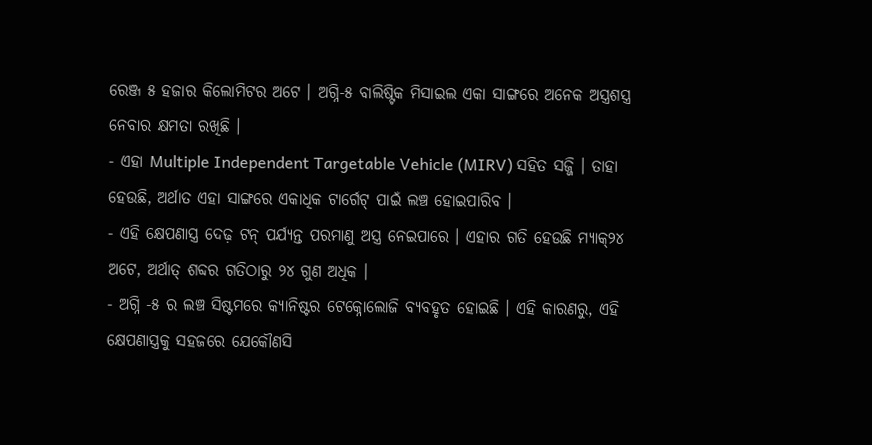ରେଞ୍ଜ ୫ ହଜାର କିଲୋମିଟର ଅଟେ । ଅଗ୍ନି-୫ ବାଲିଷ୍ଟିକ ମିସାଇଲ ଏକା ସାଙ୍ଗରେ ଅନେକ ଅସ୍ତ୍ରଶସ୍ତ୍ର ନେବାର କ୍ଷମତା ରଖିଛି ।
- ଏହା Multiple Independent Targetable Vehicle (MIRV) ସହିତ ସଜ୍ଜି । ତାହା ହେଉଛି, ଅର୍ଥାତ ଏହା ସାଙ୍ଗରେ ଏକାଧିକ ଟାର୍ଗେଟ୍ ପାଇଁ ଲଞ୍ଚ ହୋଇପାରିବ ।
- ଏହି କ୍ଷେପଣାସ୍ତ୍ର ଦେଢ଼ ଟନ୍ ପର୍ଯ୍ୟନ୍ତ ପରମାଣୁ ଅସ୍ତ୍ର ନେଇପାରେ । ଏହାର ଗତି ହେଉଛି ମ୍ୟାକ୍୨୪ ଅଟେ, ଅର୍ଥାତ୍ ଶବ୍ଦର ଗତିଠାରୁ ୨୪ ଗୁଣ ଅଧିକ ।
- ଅଗ୍ନି -୫ ର ଲଞ୍ଚ ସିଷ୍ଟମରେ କ୍ୟାନିଷ୍ଟର ଟେକ୍ନୋଲୋଜି ବ୍ୟବହୃତ ହୋଇଛି । ଏହି କାରଣରୁ, ଏହି କ୍ଷେପଣାସ୍ତ୍ରକୁ ସହଜରେ ଯେକୌଣସି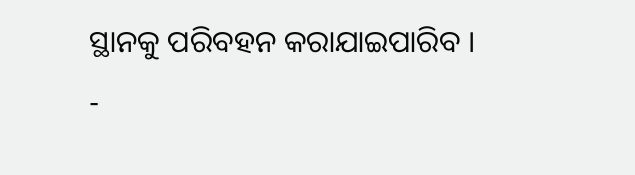ସ୍ଥାନକୁ ପରିବହନ କରାଯାଇପାରିବ ।
-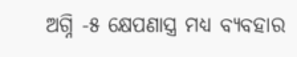ଅଗ୍ନି -୫ କ୍ଷେପଣାସ୍ତ୍ର ମଧ୍ୟ ବ୍ୟବହାର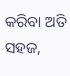କରିବା ଅତି ସହଜ,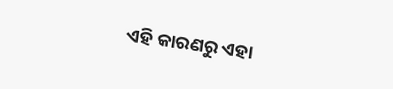ଏହି କାରଣରୁ ଏହା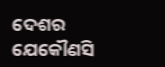ଦେଶର ଯେକୌଣସି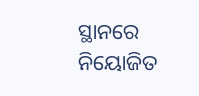ସ୍ଥାନରେ ନିୟୋଜିତ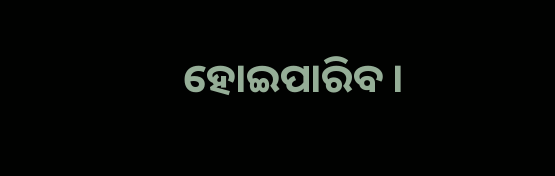ହୋଇପାରିବ ।